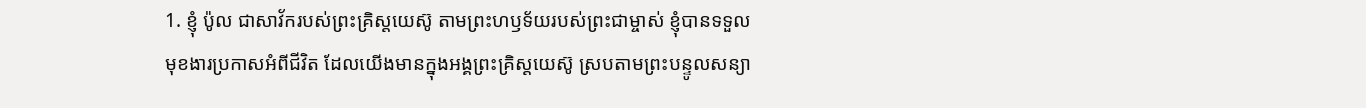1. ខ្ញុំ ប៉ូល ជាសាវ័ករបស់ព្រះគ្រិស្ដយេស៊ូ តាមព្រះហឫទ័យរបស់ព្រះជាម្ចាស់ ខ្ញុំបានទទួលមុខងារប្រកាសអំពីជីវិត ដែលយើងមានក្នុងអង្គព្រះគ្រិស្ដយេស៊ូ ស្របតាមព្រះបន្ទូលសន្យា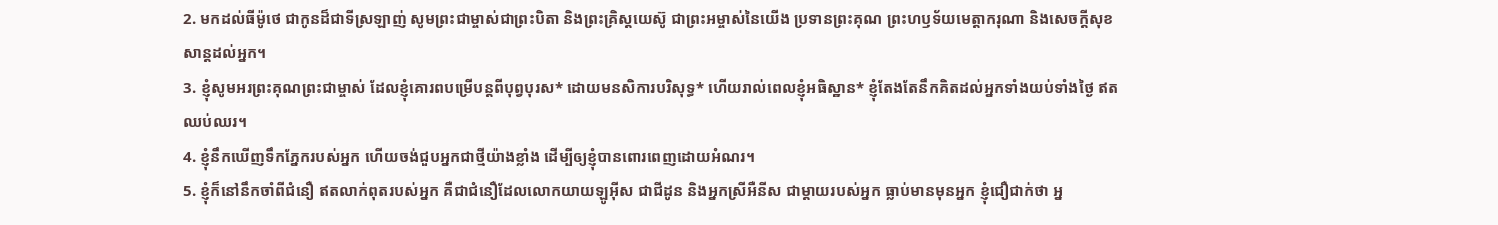2. មកដល់ធីម៉ូថេ ជាកូនដ៏ជាទីស្រឡាញ់ សូមព្រះជាម្ចាស់ជាព្រះបិតា និងព្រះគ្រិស្ដយេស៊ូ ជាព្រះអម្ចាស់នៃយើង ប្រទានព្រះគុណ ព្រះហឫទ័យមេត្តាករុណា និងសេចក្ដីសុខសាន្តដល់អ្នក។
3. ខ្ញុំសូមអរព្រះគុណព្រះជាម្ចាស់ ដែលខ្ញុំគោរពបម្រើបន្ដពីបុព្វបុរស* ដោយមនសិការបរិសុទ្ធ* ហើយរាល់ពេលខ្ញុំអធិស្ឋាន* ខ្ញុំតែងតែនឹកគិតដល់អ្នកទាំងយប់ទាំងថ្ងៃ ឥតឈប់ឈរ។
4. ខ្ញុំនឹកឃើញទឹកភ្នែករបស់អ្នក ហើយចង់ជួបអ្នកជាថ្មីយ៉ាងខ្លាំង ដើម្បីឲ្យខ្ញុំបានពោរពេញដោយអំណរ។
5. ខ្ញុំក៏នៅនឹកចាំពីជំនឿ ឥតលាក់ពុតរបស់អ្នក គឺជាជំនឿដែលលោកយាយឡូអ៊ីស ជាជីដូន និងអ្នកស្រីអឺនីស ជាម្ដាយរបស់អ្នក ធ្លាប់មានមុនអ្នក ខ្ញុំជឿជាក់ថា អ្ន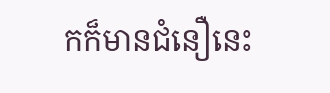កក៏មានជំនឿនេះ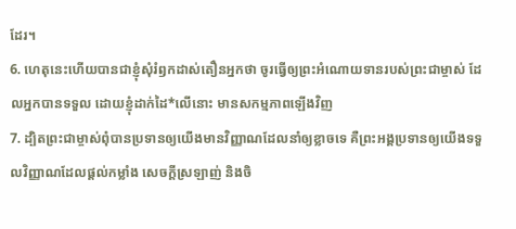ដែរ។
6. ហេតុនេះហើយបានជាខ្ញុំសុំរំឭកដាស់តឿនអ្នកថា ចូរធ្វើឲ្យព្រះអំណោយទានរបស់ព្រះជាម្ចាស់ ដែលអ្នកបានទទួល ដោយខ្ញុំដាក់ដៃ*លើនោះ មានសកម្មភាពឡើងវិញ
7. ដ្បិតព្រះជាម្ចាស់ពុំបានប្រទានឲ្យយើងមានវិញ្ញាណដែលនាំឲ្យខ្លាចទេ គឺព្រះអង្គប្រទានឲ្យយើងទទួលវិញ្ញាណដែលផ្ដល់កម្លាំង សេចក្ដីស្រឡាញ់ និងចិ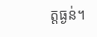ត្តធ្ងន់។